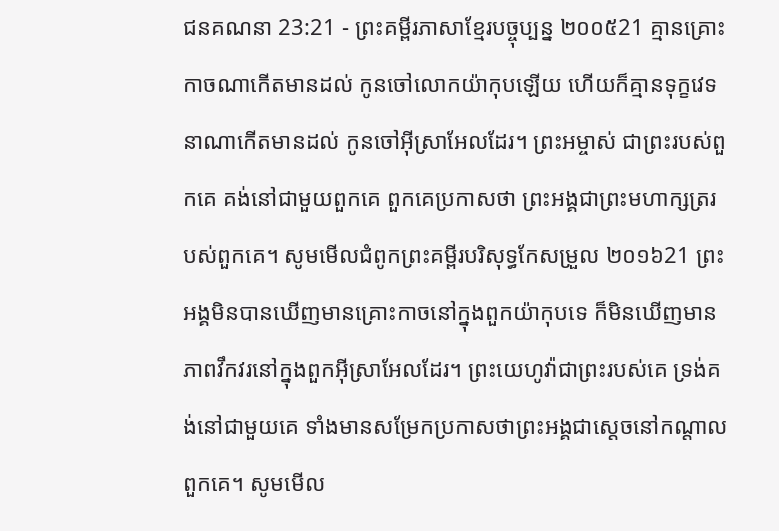ជនគណនា 23:21 - ព្រះគម្ពីរភាសាខ្មែរបច្ចុប្បន្ន ២០០៥21 គ្មានគ្រោះកាចណាកើតមានដល់ កូនចៅលោកយ៉ាកុបឡើយ ហើយក៏គ្មានទុក្ខវេទនាណាកើតមានដល់ កូនចៅអ៊ីស្រាអែលដែរ។ ព្រះអម្ចាស់ ជាព្រះរបស់ពួកគេ គង់នៅជាមួយពួកគេ ពួកគេប្រកាសថា ព្រះអង្គជាព្រះមហាក្សត្ររបស់ពួកគេ។ សូមមើលជំពូកព្រះគម្ពីរបរិសុទ្ធកែសម្រួល ២០១៦21 ព្រះអង្គមិនបានឃើញមានគ្រោះកាចនៅក្នុងពួកយ៉ាកុបទេ ក៏មិនឃើញមានភាពវឹកវរនៅក្នុងពួកអ៊ីស្រាអែលដែរ។ ព្រះយេហូវ៉ាជាព្រះរបស់គេ ទ្រង់គង់នៅជាមួយគេ ទាំងមានសម្រែកប្រកាសថាព្រះអង្គជាស្តេចនៅកណ្ដាលពួកគេ។ សូមមើល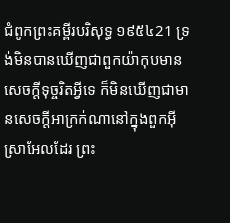ជំពូកព្រះគម្ពីរបរិសុទ្ធ ១៩៥៤21 ទ្រង់មិនបានឃើញជាពួកយ៉ាកុបមានសេចក្ដីទុច្ចរិតអ្វីទេ ក៏មិនឃើញជាមានសេចក្ដីអាក្រក់ណានៅក្នុងពួកអ៊ីស្រាអែលដែរ ព្រះ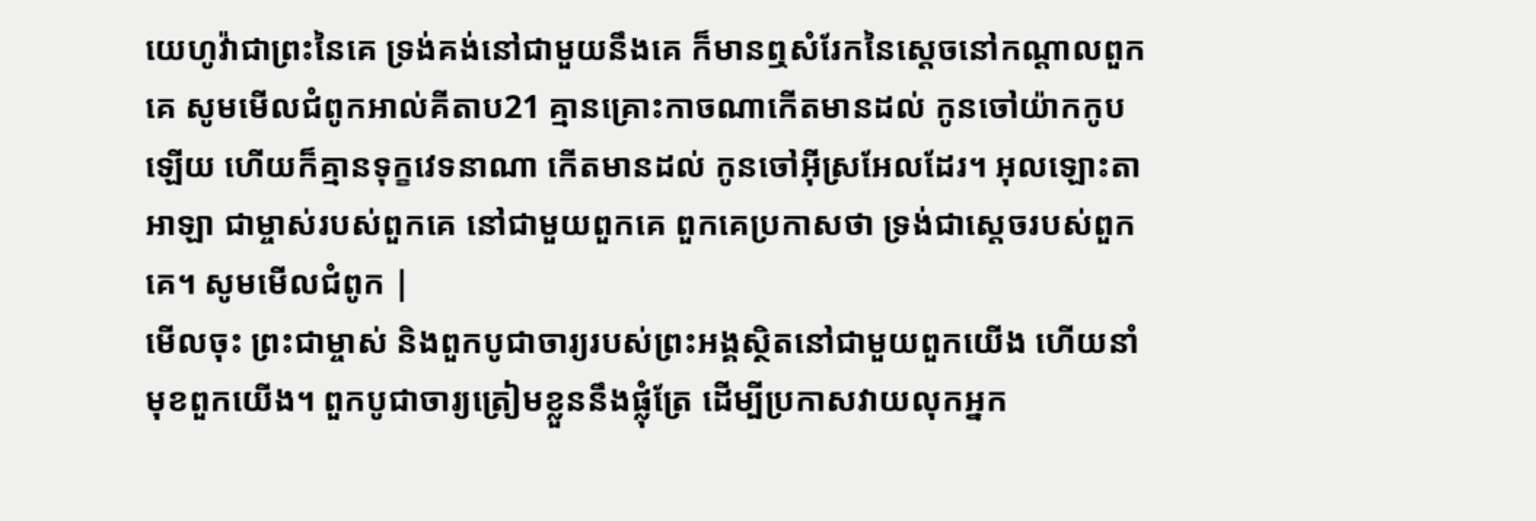យេហូវ៉ាជាព្រះនៃគេ ទ្រង់គង់នៅជាមួយនឹងគេ ក៏មានឮសំរែកនៃស្តេចនៅកណ្តាលពួកគេ សូមមើលជំពូកអាល់គីតាប21 គ្មានគ្រោះកាចណាកើតមានដល់ កូនចៅយ៉ាកកូបឡើយ ហើយក៏គ្មានទុក្ខវេទនាណា កើតមានដល់ កូនចៅអ៊ីស្រអែលដែរ។ អុលឡោះតាអាឡា ជាម្ចាស់របស់ពួកគេ នៅជាមួយពួកគេ ពួកគេប្រកាសថា ទ្រង់ជាស្តេចរបស់ពួកគេ។ សូមមើលជំពូក |
មើលចុះ ព្រះជាម្ចាស់ និងពួកបូជាចារ្យរបស់ព្រះអង្គស្ថិតនៅជាមួយពួកយើង ហើយនាំមុខពួកយើង។ ពួកបូជាចារ្យត្រៀមខ្លួននឹងផ្លុំត្រែ ដើម្បីប្រកាសវាយលុកអ្នក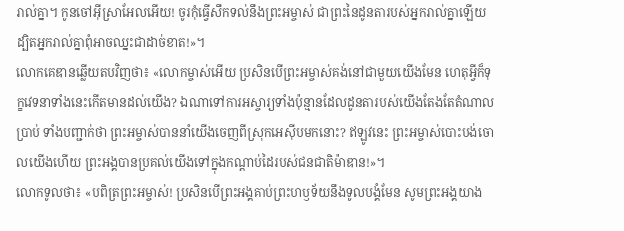រាល់គ្នា។ កូនចៅអ៊ីស្រាអែលអើយ! ចូរកុំធ្វើសឹកទល់នឹងព្រះអម្ចាស់ ជាព្រះនៃដូនតារបស់អ្នករាល់គ្នាឡើយ ដ្បិតអ្នករាល់គ្នាពុំអាចឈ្នះជាដាច់ខាត!»។
លោកគេឌានឆ្លើយតបវិញថា៖ «លោកម្ចាស់អើយ ប្រសិនបើព្រះអម្ចាស់គង់នៅជាមួយយើងមែន ហេតុអ្វីក៏ទុក្ខវេទនាទាំងនេះកើតមានដល់យើង? ឯណាទៅការអស្ចារ្យទាំងប៉ុន្មានដែលដូនតារបស់យើងតែងតែតំណាលប្រាប់ ទាំងបញ្ជាក់ថា ព្រះអម្ចាស់បាននាំយើងចេញពីស្រុកអេស៊ីបមកនោះ? ឥឡូវនេះ ព្រះអម្ចាស់បោះបង់ចោលយើងហើយ ព្រះអង្គបានប្រគល់យើងទៅក្នុងកណ្ដាប់ដៃរបស់ជនជាតិម៉ាឌាន!»។
លោកទូលថា៖ «បពិត្រព្រះអម្ចាស់! ប្រសិនបើព្រះអង្គគាប់ព្រះហឫទ័យនឹងទូលបង្គំមែន សូមព្រះអង្គយាង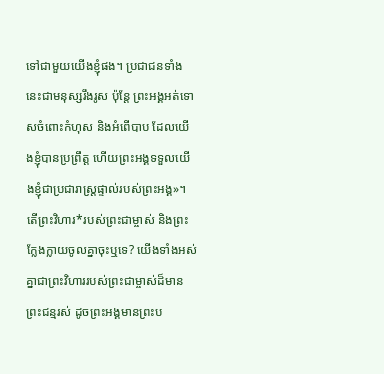ទៅជាមួយយើងខ្ញុំផង។ ប្រជាជនទាំងនេះជាមនុស្សរឹងរូស ប៉ុន្តែ ព្រះអង្គអត់ទោសចំពោះកំហុស និងអំពើបាប ដែលយើងខ្ញុំបានប្រព្រឹត្ត ហើយព្រះអង្គទទួលយើងខ្ញុំជាប្រជារាស្ត្រផ្ទាល់របស់ព្រះអង្គ»។
តើព្រះវិហារ*របស់ព្រះជាម្ចាស់ និងព្រះក្លែងក្លាយចូលគ្នាចុះឬទេ? យើងទាំងអស់គ្នាជាព្រះវិហាររបស់ព្រះជាម្ចាស់ដ៏មានព្រះជន្មរស់ ដូចព្រះអង្គមានព្រះប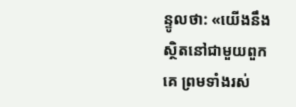ន្ទូលថា: «យើងនឹងស្ថិតនៅជាមួយពួកគេ ព្រមទាំងរស់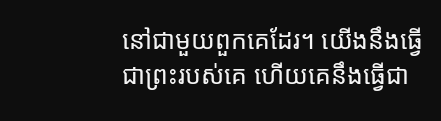នៅជាមួយពួកគេដែរ។ យើងនឹងធ្វើជាព្រះរបស់គេ ហើយគេនឹងធ្វើជា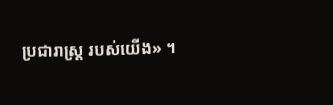ប្រជារាស្ដ្រ របស់យើង» ។